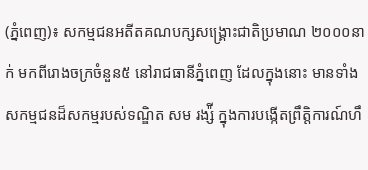(ភ្នំពេញ)៖ សកម្មជនអតីតគណបក្សសង្រ្គោះជាតិប្រមាណ ២០០០នាក់ មកពីរោងចក្រចំនួន៥ នៅរាជធានីភ្នំពេញ ដែលក្នុងនោះ មានទាំងសកម្មជនដ៏សកម្មរបស់ទណ្ឌិត សម រង្ស៉ី ក្នុងការបង្កើតព្រឹត្តិការណ៍ហឹ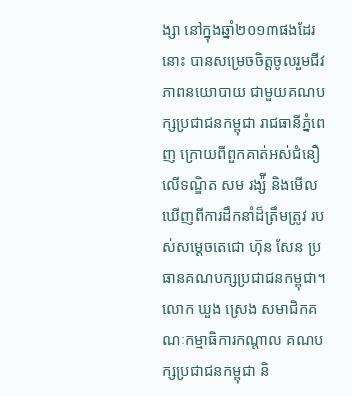ង្សា នៅក្នុងឆ្នាំ២០១៣ផងដែរនោះ បានសម្រេចចិត្តចូលរួមជីវភាពនយោបាយ ជាមួយគណបក្សប្រជាជនកម្ពុជា រាជធានីភ្នំពេញ ក្រោយពីពួកគាត់អស់ជំនឿលើទណ្ឌិត សម រង្ស៉ី និងមើលឃើញពីការដឹកនាំដ៏ត្រឹមត្រូវ របស់សម្តេចតេជោ ហ៊ុន សែន ប្រធានគណបក្សប្រជាជនកម្ពុជា។
លោក ឃួង ស្រេង សមាជិកគណៈកម្មាធិការកណ្តាល គណបក្សប្រជាជនកម្ពុជា និ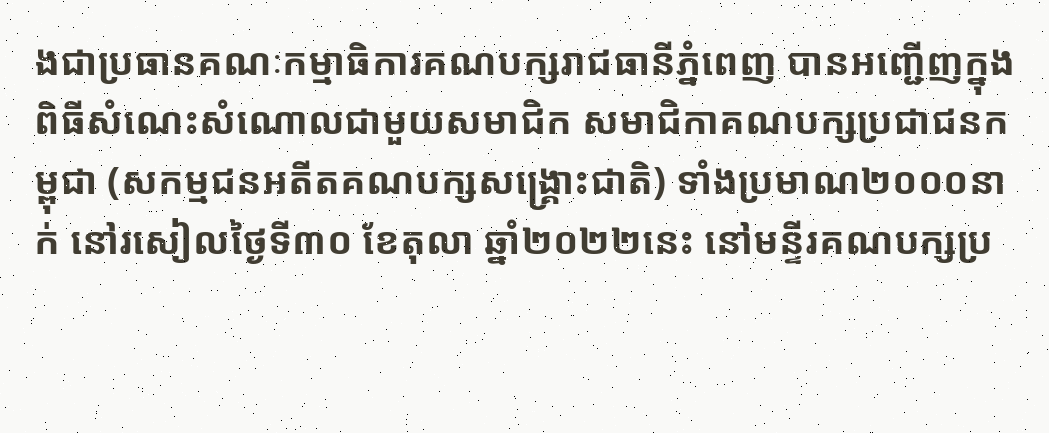ងជាប្រធានគណៈកម្មាធិការគណបក្សរាជធានីភ្នំពេញ បានអញ្ជើញក្នុងពិធីសំណេះសំណោលជាមួយសមាជិក សមាជិកាគណបក្សប្រជាជនកម្ពុជា (សកម្មជនអតីតគណបក្សសង្រ្គោះជាតិ) ទាំងប្រមាណ២០០០នាក់ នៅរសៀលថ្ងៃទី៣០ ខែតុលា ឆ្នាំ២០២២នេះ នៅមន្ទីរគណបក្សប្រ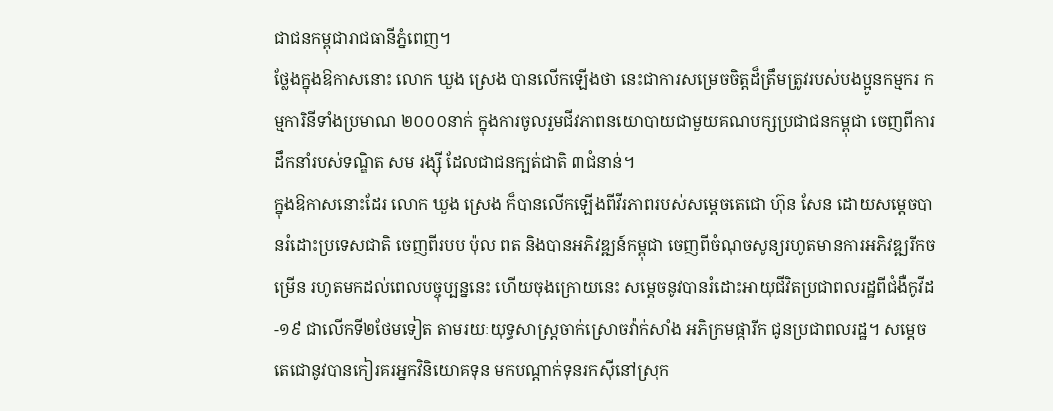ជាជនកម្ពុជារាជធានីភ្នំពេញ។
ថ្លែងក្នុងឱកាសនោះ លោក ឃួង ស្រេង បានលើកឡើងថា នេះជាការសម្រេចចិត្តដ៏ត្រឹមត្រូវរបស់បងប្អូនកម្មករ កម្មការិនីទាំងប្រមាណ ២០០០នាក់ ក្នុងការចូលរួមជីវភាពនយោបាយជាមួយគណបក្សប្រជាជនកម្ពុជា ចេញពីការដឹកនាំរបស់ទណ្ឌិត សម រង្ស៊ី ដែលជាជនក្បត់ជាតិ ៣ជំនាន់។
ក្នុងឱកាសនោះដែរ លោក ឃួង ស្រេង ក៏បានលើកឡើងពីវីរភាពរបស់សម្ដេចតេជោ ហ៊ុន សែន ដោយសម្ដេចបានរំដោះប្រទេសជាតិ ចេញពីរបប ប៉ុល ពត និងបានអភិវឌ្ឍន៍កម្ពុជា ចេញពីចំណុចសូន្យរហូតមានការអភិវឌ្ឍរីកចម្រើន រហូតមកដល់ពេលបច្ចុប្បន្ននេះ ហើយចុងក្រោយនេះ សម្តេចនូវបានរំដោះអាយុជីវិតប្រជាពលរដ្ឋពីជំងឺកូវីដ-១៩ ជាលើកទី២ថែមទៀត តាមរយៈយុទ្ធសាស្ត្រចាក់ស្រោចវ៉ាក់សាំង អភិក្រមផ្ការីក ជូនប្រជាពលរដ្ឋ។ សម្ដេចតេជោនូវបានកៀរគរអ្នកវិនិយោគទុន មកបណ្ដាក់ទុនរកស៊ីនៅស្រុក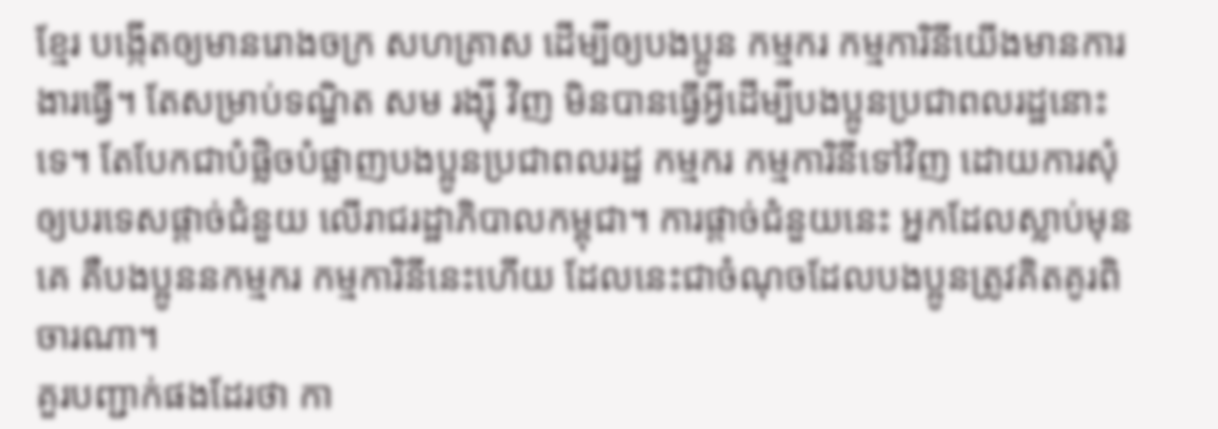ខ្មែរ បង្កើតឲ្យមានរោងចក្រ សហគ្រាស ដើម្បីឲ្យបងប្អូន កម្មករ កម្មការិនីយើងមានការងារធ្វើ។ តែសម្រាប់ទណ្ឌិត សម រង្ស៊ី វិញ មិនបានធ្វើអ្វីដើម្បីបងប្អូនប្រជាពលរដ្ឋនោះទេ។ តែបែកជាបំផ្លិចបំផ្លាញបងប្អូនប្រជាពលរដ្ឋ កម្មករ កម្មការិនីទៅវិញ ដោយការសុំឲ្យបរទេសផ្ដាច់ជំនួយ លើរាជរដ្ឋាភិបាលកម្ពុជា។ ការផ្តាច់ជំនួយនេះ អ្នកដែលស្លាប់មុនគេ គឺបងប្អូននកម្មករ កម្មការិនីនេះហើយ ដែលនេះជាចំណុចដែលបងប្អូនត្រូវគិតគូរពិចារណា។
គួរបញ្ជាក់ផងដែរថា កា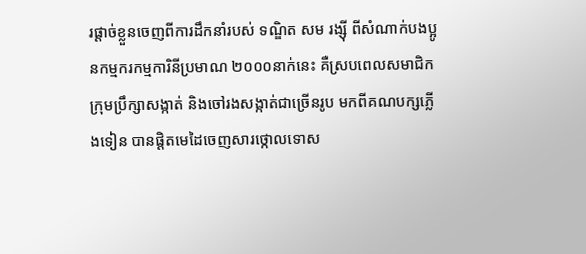រផ្ដាច់ខ្លួនចេញពីការដឹកនាំរបស់ ទណ្ឌិត សម រង្ស៊ី ពីសំណាក់បងប្អូនកម្មករកម្មការិនីប្រមាណ ២០០០នាក់នេះ គឺស្របពេលសមាជិកក្រុមប្រឹក្សាសង្កាត់ និងចៅរងសង្កាត់ជាច្រើនរូប មកពីគណបក្សភ្លើងទៀន បានផ្តិតមេដៃចេញសារថ្កោលទោស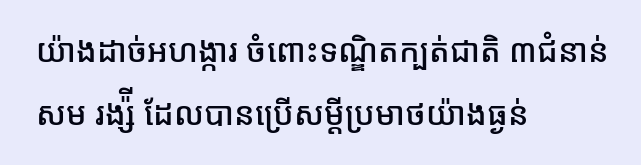យ៉ាងដាច់អហង្ការ ចំពោះទណ្ឌិតក្បត់ជាតិ ៣ជំនាន់ សម រង្ស៉ី ដែលបានប្រើសម្តីប្រមាថយ៉ាងធ្ងន់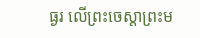ធ្ងរ លើព្រះចេស្តាព្រះម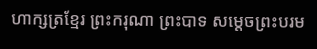ហាក្សត្រខ្មែរ ព្រះករុណា ព្រះបាទ សម្តេចព្រះបរម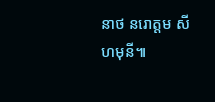នាថ នរោត្តម សីហមុនី៕